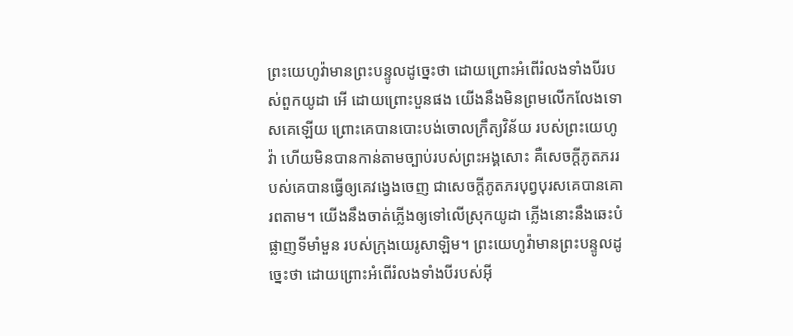ព្រះយេហូវ៉ាមានព្រះបន្ទូលដូច្នេះថា ដោយព្រោះអំពើរំលងទាំងបីរបស់ពួកយូដា អើ ដោយព្រោះបួនផង យើងនឹងមិនព្រមលើកលែងទោសគេឡើយ ព្រោះគេបានបោះបង់ចោលក្រឹត្យវិន័យ របស់ព្រះយេហូវ៉ា ហើយមិនបានកាន់តាមច្បាប់របស់ព្រះអង្គសោះ គឺសេចក្ដីភូតភររបស់គេបានធ្វើឲ្យគេវង្វេងចេញ ជាសេចក្ដីភូតភរបុព្វបុរសគេបានគោរពតាម។ យើងនឹងចាត់ភ្លើងឲ្យទៅលើស្រុកយូដា ភ្លើងនោះនឹងឆេះបំផ្លាញទីមាំមួន របស់ក្រុងយេរូសាឡិម។ ព្រះយេហូវ៉ាមានព្រះបន្ទូលដូច្នេះថា ដោយព្រោះអំពើរំលងទាំងបីរបស់អ៊ី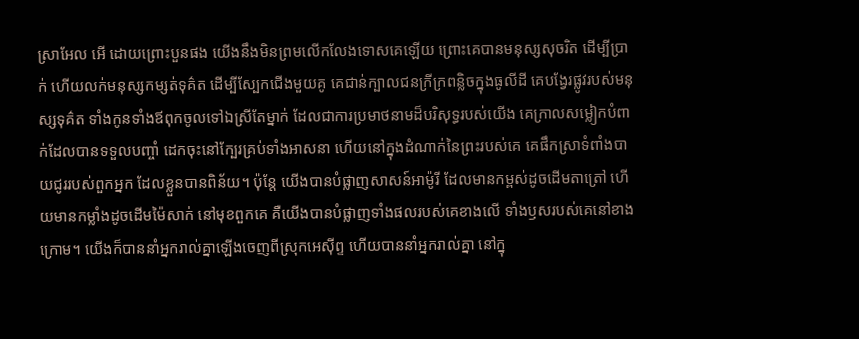ស្រាអែល អើ ដោយព្រោះបួនផង យើងនឹងមិនព្រមលើកលែងទោសគេឡើយ ព្រោះគេបានមនុស្សសុចរិត ដើម្បីប្រាក់ ហើយលក់មនុស្សកម្សត់ទុគ៌ត ដើម្បីស្បែកជើងមួយគូ គេជាន់ក្បាលជនក្រីក្រពន្លិចក្នុងធូលីដី គេបង្វែរផ្លូវរបស់មនុស្សទុគ៌ត ទាំងកូនទាំងឪពុកចូលទៅឯស្រីតែម្នាក់ ដែលជាការប្រមាថនាមដ៏បរិសុទ្ធរបស់យើង គេក្រាលសម្លៀកបំពាក់ដែលបានទទួលបញ្ចាំ ដេកចុះនៅក្បែរគ្រប់ទាំងអាសនា ហើយនៅក្នុងដំណាក់នៃព្រះរបស់គេ គេផឹកស្រាទំពាំងបាយជូររបស់ពួកអ្នក ដែលខ្លួនបានពិន័យ។ ប៉ុន្តែ យើងបានបំផ្លាញសាសន៍អាម៉ូរី ដែលមានកម្ពស់ដូចដើមតាត្រៅ ហើយមានកម្លាំងដូចដើមម៉ៃសាក់ នៅមុខពួកគេ គឺយើងបានបំផ្លាញទាំងផលរបស់គេខាងលើ ទាំងឫសរបស់គេនៅខាងក្រោម។ យើងក៏បាននាំអ្នករាល់គ្នាឡើងចេញពីស្រុកអេស៊ីព្ទ ហើយបាននាំអ្នករាល់គ្នា នៅក្នុ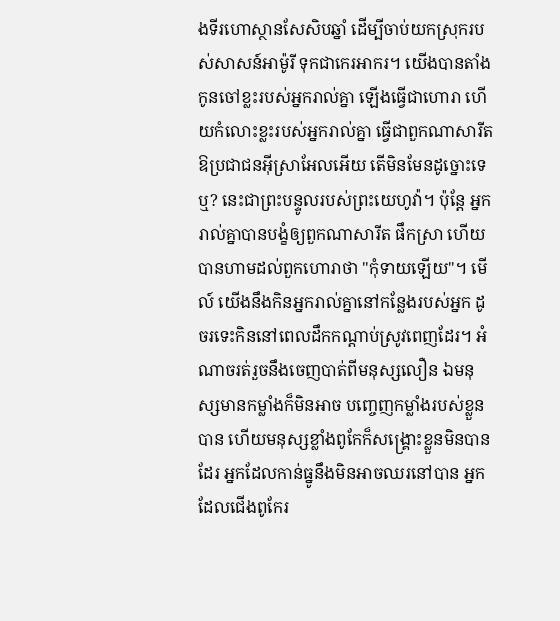ងទីរហោស្ថានសែសិបឆ្នាំ ដើម្បីចាប់យកស្រុករបស់សាសន៍អាម៉ូរី ទុកជាកេរអាករ។ យើងបានតាំងកូនចៅខ្លះរបស់អ្នករាល់គ្នា ឡើងធ្វើជាហោរា ហើយកំលោះខ្លះរបស់អ្នករាល់គ្នា ធ្វើជាពួកណាសារីត ឱប្រជាជនអ៊ីស្រាអែលអើយ តើមិនមែនដូច្នោះទេឬ? នេះជាព្រះបន្ទូលរបស់ព្រះយេហូវ៉ា។ ប៉ុន្តែ អ្នករាល់គ្នាបានបង្ខំឲ្យពួកណាសារីត ផឹកស្រា ហើយបានហាមដល់ពួកហោរាថា "កុំទាយឡើយ"។ មើល៍ យើងនឹងកិនអ្នករាល់គ្នានៅកន្លែងរបស់អ្នក ដូចរទេះកិននៅពេលដឹកកណ្ដាប់ស្រូវពេញដែរ។ អំណាចរត់រួចនឹងចេញបាត់ពីមនុស្សលឿន ឯមនុស្សមានកម្លាំងក៏មិនអាច បញ្ចេញកម្លាំងរបស់ខ្លួនបាន ហើយមនុស្សខ្លាំងពូកែក៏សង្គ្រោះខ្លួនមិនបានដែរ អ្នកដែលកាន់ធ្នូនឹងមិនអាចឈរនៅបាន អ្នកដែលជើងពូកែរ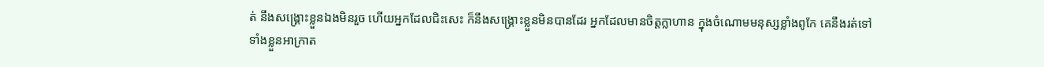ត់ នឹងសង្គ្រោះខ្លួនឯងមិនរួច ហើយអ្នកដែលជិះសេះ ក៏នឹងសង្គ្រោះខ្លួនមិនបានដែរ អ្នកដែលមានចិត្តក្លាហាន ក្នុងចំណោមមនុស្សខ្លាំងពូកែ គេនឹងរត់ទៅទាំងខ្លួនអាក្រាត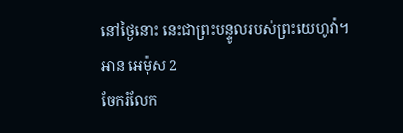នៅថ្ងៃនោះ នេះជាព្រះបន្ទូលរបស់ព្រះយេហូវ៉ា។
អាន អេម៉ុស 2
ចែករំលែក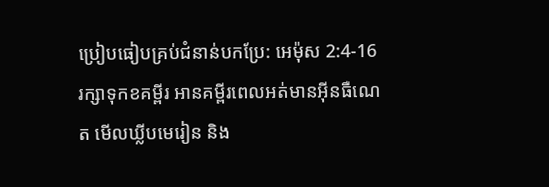ប្រៀបធៀបគ្រប់ជំនាន់បកប្រែ: អេម៉ុស 2:4-16
រក្សាទុកខគម្ពីរ អានគម្ពីរពេលអត់មានអ៊ីនធឺណេត មើលឃ្លីបមេរៀន និង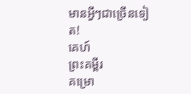មានអ្វីៗជាច្រើនទៀត!
គេហ៍
ព្រះគម្ពីរ
គម្រោ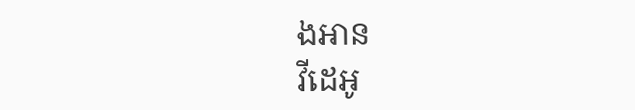ងអាន
វីដេអូ